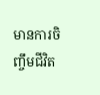មានការចិញ្ចឹមជីវិត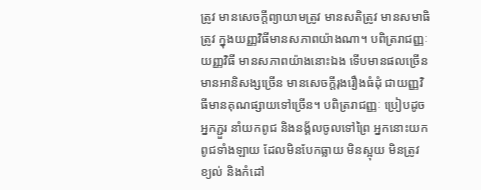ត្រូវ មានសេចក្តីព្យាយាមត្រូវ មានសតិត្រូវ មានសមាធិត្រូវ ក្នុងយញ្ញវិធីមានសភាពយ៉ាងណា។ បពិត្ររាជញ្ញៈ យញ្ញវិធី មានសភាពយ៉ាងនោះឯង ទើបមានផលច្រើន មានអានិសង្សច្រើន មានសេចក្តីរុងរឿងធំដុំ ជាយញ្ញវិធីមានគុណផ្សាយទៅច្រើន។ បពិត្ររាជញ្ញៈ ប្រៀបដូចអ្នកភ្ជួរ នាំយកពូជ និងនង្គ័លចូលទៅព្រៃ អ្នកនោះយកពូជទាំងឡាយ ដែលមិនបែកធ្លាយ មិនស្អុយ មិនត្រូវខ្យល់ និងកំដៅ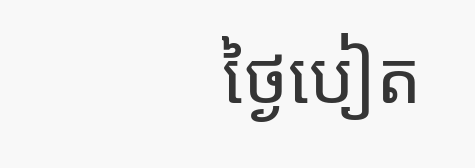ថ្ងៃបៀត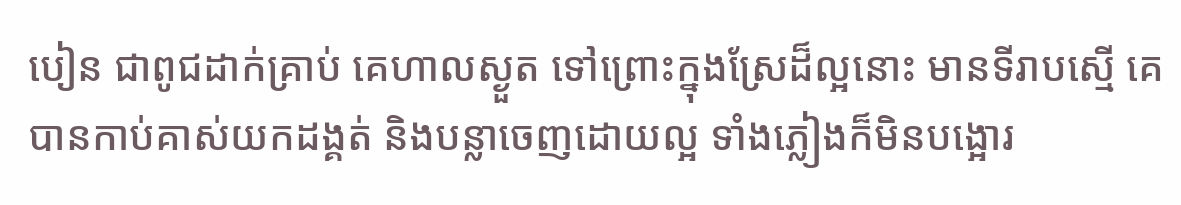បៀន ជាពូជដាក់គ្រាប់ គេហាលស្ងួត ទៅព្រោះក្នុងស្រែដ៏ល្អនោះ មានទីរាបស្មើ គេបានកាប់គាស់យកដង្គត់ និងបន្លាចេញដោយល្អ ទាំងភ្លៀងក៏មិនបង្អោរ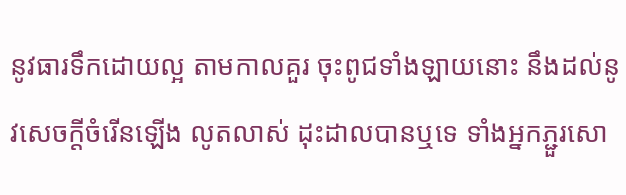នូវធារទឹកដោយល្អ តាមកាលគួរ ចុះពូជទាំងឡាយនោះ នឹងដល់នូវសេចក្តីចំរើនឡើង លូតលាស់ ដុះដាលបានឬទេ ទាំងអ្នកភ្ជួរសោ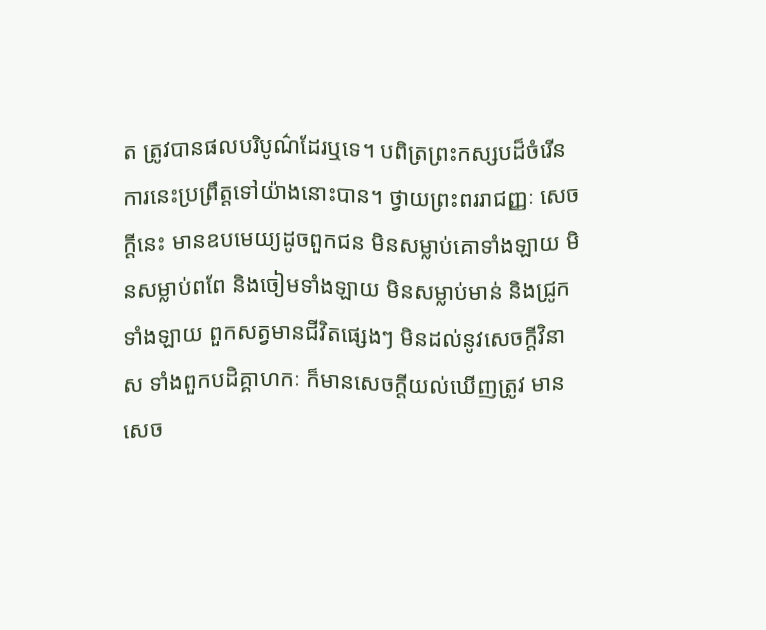ត ត្រូវបានផលបរិបូណ៌ដែរឬទេ។ បពិត្រព្រះកស្សបដ៏ចំរើន ការនេះប្រព្រឹត្តទៅយ៉ាងនោះបាន។ ថ្វាយព្រះពររាជញ្ញៈ សេចក្តីនេះ មានឧបមេយ្យដូចពួកជន មិនសម្លាប់គោទាំងឡាយ មិនសម្លាប់ពពែ និងចៀមទាំងឡាយ មិនសម្លាប់មាន់ និងជ្រូកទាំងឡាយ ពួកសត្វមានជីវិតផ្សេងៗ មិនដល់នូវសេចក្តីវិនាស ទាំងពួកបដិគ្គាហកៈ ក៏មានសេចក្តីយល់ឃើញត្រូវ មានសេច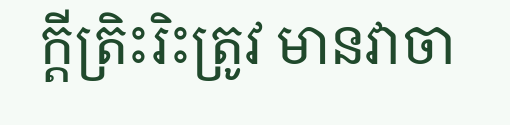ក្តីត្រិះរិះត្រូវ មានវាចា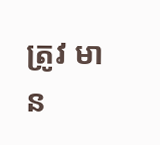ត្រូវ មាន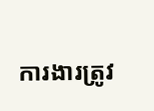ការងារត្រូវ